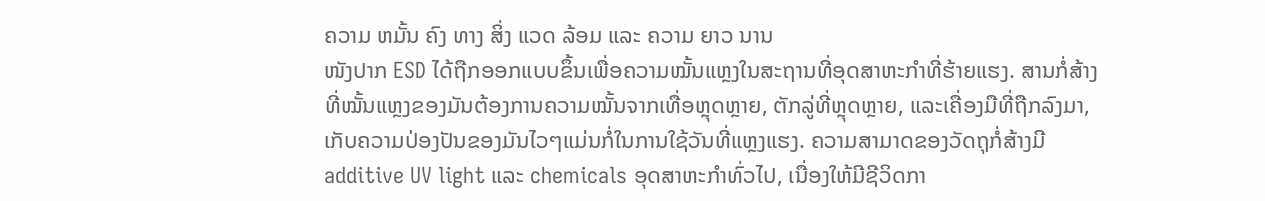ຄວາມ ຫມັ້ນ ຄົງ ທາງ ສິ່ງ ແວດ ລ້ອມ ແລະ ຄວາມ ຍາວ ນານ
ໜັງປາກ ESD ໄດ້ຖືກອອກແບບຂຶ້ນເພື່ອຄວາມໝັ້ນແຫຼງໃນສະຖານທີ່ອຸດສາຫະກຳທີ່ຮ້າຍແຮງ. ສານກໍ່ສ້າງທີ່ໝັ້ນແຫຼງຂອງມັນຕ້ອງການຄວາມໝັ້ນຈາກເທື່ອຫຼຸດຫຼາຍ, ຕັກລູ່ທີ່ຫຼຸດຫຼາຍ, ແລະເຄື່ອງມືທີ່ຖືກລົງມາ, ເກັບຄວາມປ່ອງປັນຂອງມັນໄວໆແມ່ນກໍ່ໃນການໃຊ້ວັນທີ່ແຫຼງແຮງ. ຄວາມສາມາດຂອງວັດຖຸກໍ່ສ້າງມີ additive UV light ແລະ chemicals ອຸດສາຫະກຳທົ່ວໄປ, ເນື່ອງໃຫ້ມີຊີວິດກາ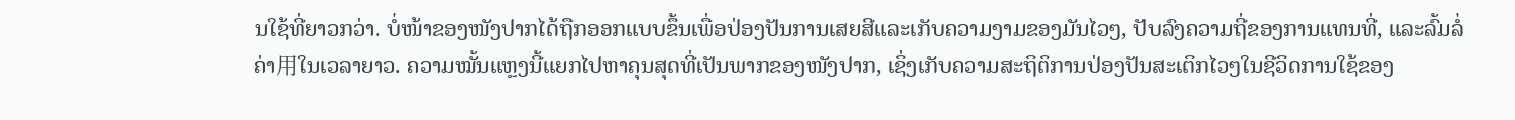ນໃຊ້ທີ່ຍາວກວ່າ. ບໍ່ໜ້າຂອງໜັງປາກໄດ້ຖືກອອກແບບຂຶ້ນເພື່ອປ່ອງປັນການເສຍສີແລະເກັບຄວາມງາມຂອງມັນໄວໆ, ປັບລົງຄວາມຖີ່ຂອງການແທນທີ່, ແລະລົ້ມລໍ່ຄ່າ用ໃນເວລາຍາວ. ຄວາມໝັ້ນແຫຼງນີ້ແຍກໄປຫາຄຸນສຸດທີ່ເປັນພາກຂອງໜັງປາກ, ເຊິ່ງເກັບຄວາມສະຖິຕິການປ່ອງປັນສະເຕິກໄວໆໃນຊີວິດການໃຊ້ຂອງ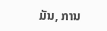ມັນ, ການ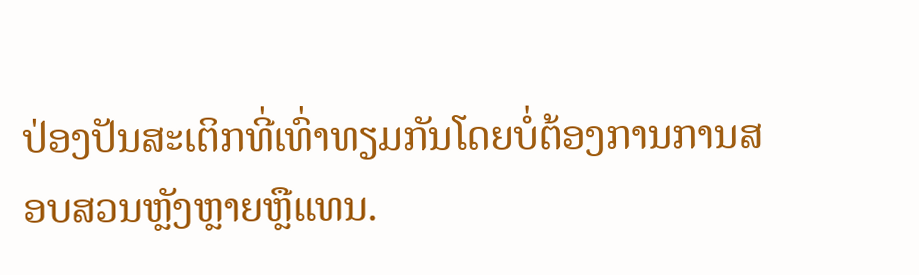ປ່ອງປັນສະເຕິກທີ່ເທົ່າທຽມກັນໂດຍບໍ່ຕ້ອງການການສອບສວນຫຼັງຫຼາຍຫຼືແທນ.